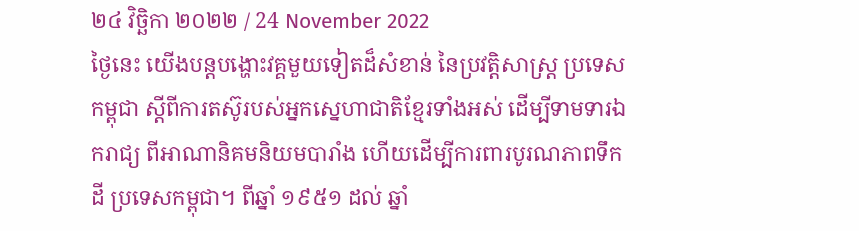២៤ វិច្ឆិកា ២០២២ / 24 November 2022
ថ្ងៃនេះ យើងបន្តបង្ហោះវគ្គមួយទៀតដ៏សំខាន់ នៃប្រវត្តិសាស្ត្រ ប្រទេសកម្ពុជា ស្តីពីការតស៊ូរបស់អ្នកស្នេហាជាតិខ្មែរទាំងអស់ ដើម្បីទាមទារឯករាជ្យ ពីអាណានិគមនិយមបារាំង ហើយដើម្បីការពារបូរណភាពទឹកដី ប្រទេសកម្ពុជា។ ពីឆ្នាំ ១៩៥១ ដល់ ឆ្នាំ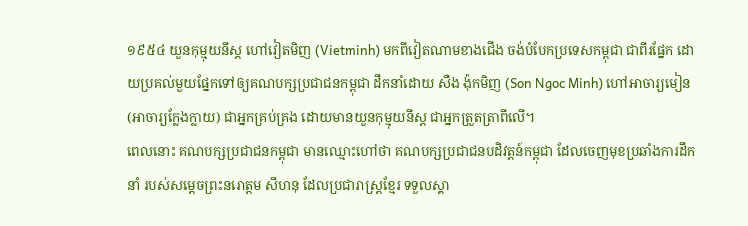១៩៥៤ យួនកុម្មុយនីស្ត ហៅវៀតមិញ (Vietminh) មកពីវៀតណាមខាងជើង ចង់បំបែកប្រទេសកម្ពុជា ជាពីរផ្នែក ដោយប្រគល់មួយផ្នែកទៅឲ្យគណបក្សប្រជាជនកម្ពុជា ដឹកនាំដោយ សឺង ង៉ុកមិញ (Son Ngoc Minh) ហៅអាចារ្យមៀន (អាចារ្យក្លែងក្លាយ) ជាអ្នកគ្រប់គ្រង ដោយមានយួនកុម្មុយនីស្ត ជាអ្នកត្រួតត្រាពីលើ។
ពេលនោះ គណបក្សប្រជាជនកម្ពុជា មានឈ្មោះហៅថា គណបក្សប្រជាជនបដិវត្តន៍កម្ពុជា ដែលចេញមុខប្រឆាំងការដឹកនាំ របស់សម្តេចព្រះនរោត្តម សីហនុ ដែលប្រជារាស្ត្រខ្មែរ ទទួលស្គា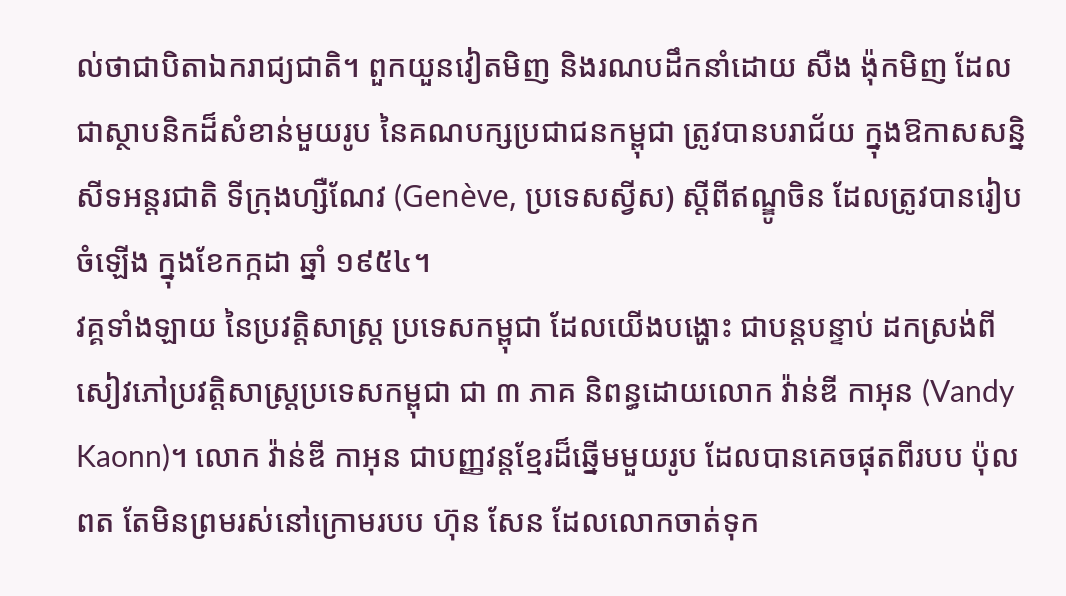ល់ថាជាបិតាឯករាជ្យជាតិ។ ពួកយួនវៀតមិញ និងរណបដឹកនាំដោយ សឺង ង៉ុកមិញ ដែលជាស្ថាបនិកដ៏សំខាន់មួយរូប នៃគណបក្សប្រជាជនកម្ពុជា ត្រូវបានបរាជ័យ ក្នុងឱកាសសន្និសីទអន្តរជាតិ ទីក្រុងហ្សឺណែវ (Genève, ប្រទេសស្វីស) ស្តីពីឥណ្ឌូចិន ដែលត្រូវបានរៀបចំឡើង ក្នុងខែកក្កដា ឆ្នាំ ១៩៥៤។
វគ្គទាំងឡាយ នៃប្រវត្តិសាស្ត្រ ប្រទេសកម្ពុជា ដែលយើងបង្ហោះ ជាបន្តបន្ទាប់ ដកស្រង់ពីសៀវភៅប្រវត្តិសាស្ត្រប្រទេសកម្ពុជា ជា ៣ ភាគ និពន្ធដោយលោក វ៉ាន់ឌី កាអុន (Vandy Kaonn)។ លោក វ៉ាន់ឌី កាអុន ជាបញ្ញវន្តខ្មែរដ៏ឆ្នើមមួយរូប ដែលបានគេចផុតពីរបប ប៉ុល ពត តែមិនព្រមរស់នៅក្រោមរបប ហ៊ុន សែន ដែលលោកចាត់ទុក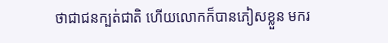ថាជាជនក្បត់ជាតិ ហើយលោកក៏បានភៀសខ្លួន មករ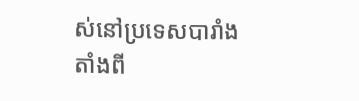ស់នៅប្រទេសបារាំង តាំងពី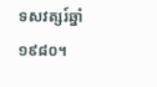ទសវត្សរ៍ឆ្នាំ ១៩៨០។